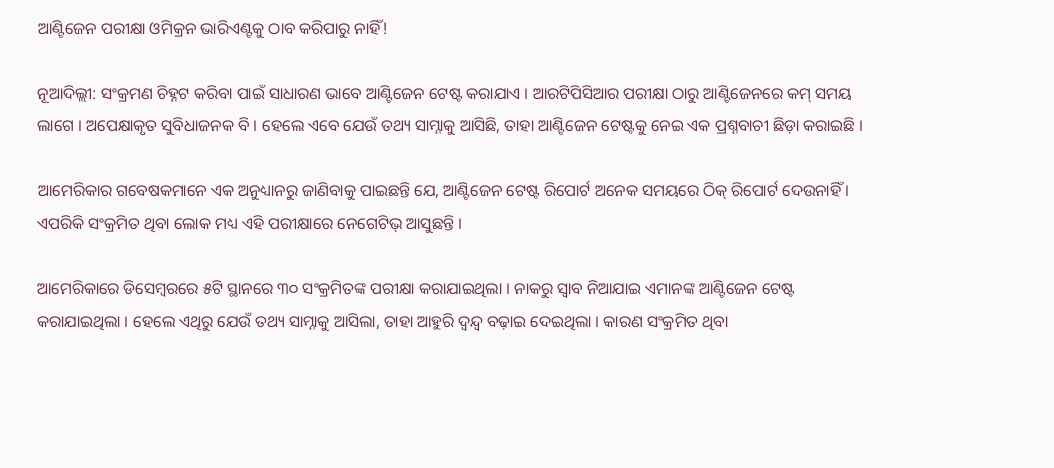ଆଣ୍ଟିଜେନ ପରୀକ୍ଷା ଓମିକ୍ରନ ଭାରିଏଣ୍ଟକୁ ଠାବ କରିପାରୁ ନାହିଁ!

ନୂଆଦିଲ୍ଲୀ: ସଂକ୍ରମଣ ଚିହ୍ନଟ କରିବା ପାଇଁ ସାଧାରଣ ଭାବେ ଆଣ୍ଟିଜେନ ଟେଷ୍ଟ କରାଯାଏ । ଆରଟିପିସିଆର ପରୀକ୍ଷା ଠାରୁ ଆଣ୍ଟିଜେନରେ କମ୍ ସମୟ ଲାଗେ । ଅପେକ୍ଷାକୃତ ସୁବିଧାଜନକ ବି । ହେଲେ ଏବେ ଯେଉଁ ତଥ୍ୟ ସାମ୍ନାକୁ ଆସିଛି, ତାହା ଆଣ୍ଟିଜେନ ଟେଷ୍ଟକୁ ନେଇ ଏକ ପ୍ରଶ୍ନବାଚୀ ଛିଡ଼ା କରାଇଛି ।

ଆମେରିକାର ଗବେଷକମାନେ ଏକ ଅନୁଧ୍ୟାନରୁ ଜାଣିବାକୁ ପାଇଛନ୍ତି ଯେ, ଆଣ୍ଟିଜେନ ଟେଷ୍ଟ ରିପୋର୍ଟ ଅନେକ ସମୟରେ ଠିକ୍ ରିପୋର୍ଟ ଦେଉନାହିଁ । ଏପରିକି ସଂକ୍ରମିତ ଥିବା ଲୋକ ମଧ୍ୟ ଏହି ପରୀକ୍ଷାରେ ନେଗେଟିଭ୍ ଆସୁଛନ୍ତି ।

ଆମେରିକାରେ ଡିସେମ୍ବରରେ ୫ଟି ସ୍ଥାନରେ ୩୦ ସଂକ୍ରମିତଙ୍କ ପରୀକ୍ଷା କରାଯାଇଥିଲା । ନାକରୁ ସ୍ୱାବ ନିଆଯାଇ ଏମାନଙ୍କ ଆଣ୍ଟିଜେନ ଟେଷ୍ଟ କରାଯାଇଥିଲା । ହେଲେ ଏଥିରୁ ଯେଉଁ ତଥ୍ୟ ସାମ୍ନାକୁ ଆସିଲା, ତାହା ଆହୁରି ଦ୍ୱନ୍ଦ୍ୱ ବଢ଼ାଇ ଦେଇଥିଲା । କାରଣ ସଂକ୍ରମିତ ଥିବା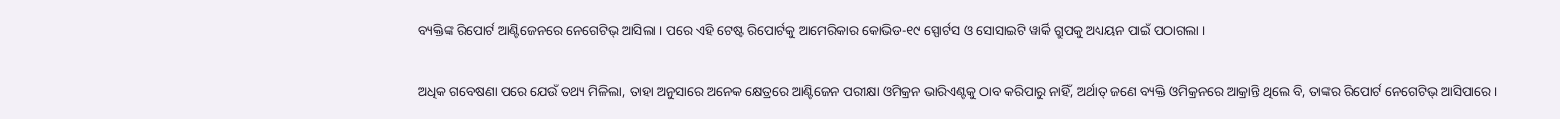ବ୍ୟକ୍ତିଙ୍କ ରିପୋର୍ଟ ଆଣ୍ଟିଜେନରେ ନେଗେଟିଭ୍ ଆସିଲା । ପରେ ଏହି ଟେଷ୍ଟ ରିପୋର୍ଟକୁ ଆମେରିକାର କୋଭିଡ-୧୯ ସ୍ପୋର୍ଟସ ଓ ସୋସାଇଟି ୱାର୍କି ଗ୍ରୁପକୁ ଅଧ୍ୟୟନ ପାଇଁ ପଠାଗଲା ।

ଅଧିକ ଗବେଷଣା ପରେ ଯେଉଁ ତଥ୍ୟ ମିଳିଲା, ତାହା ଅନୁସାରେ ଅନେକ କ୍ଷେତ୍ରରେ ଆଣ୍ଟିଜେନ ପରୀକ୍ଷା ଓମିକ୍ରନ ଭାରିଏଣ୍ଟକୁ ଠାବ କରିପାରୁ ନାହିଁ, ଅର୍ଥାତ୍ ଜଣେ ବ୍ୟକ୍ତି ଓମିକ୍ରନରେ ଆକ୍ରାନ୍ତି ଥିଲେ ବି, ତାଙ୍କର ରିପୋର୍ଟ ନେଗେଟିଭ୍ ଆସିପାରେ ।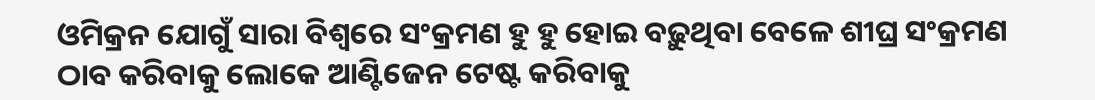ଓମିକ୍ରନ ଯୋଗୁଁ ସାରା ବିଶ୍ୱରେ ସଂକ୍ରମଣ ହୁ ହୁ ହୋଇ ବଢ଼ୁଥିବା ବେଳେ ଶୀଘ୍ର ସଂକ୍ରମଣ ଠାବ କରିବାକୁ ଲୋକେ ଆଣ୍ଟିଜେନ ଟେଷ୍ଟ କରିବାକୁ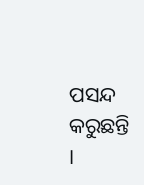ପସନ୍ଦ କରୁଛନ୍ତି ।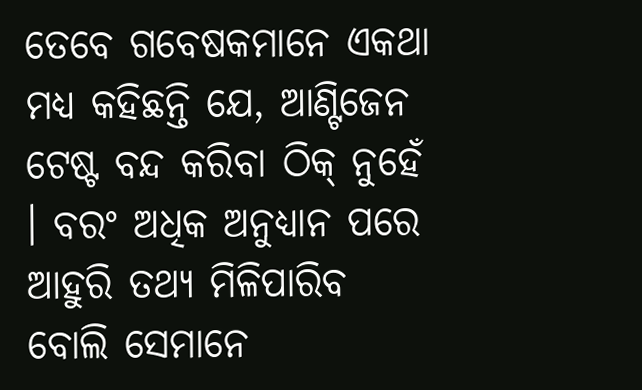ତେବେ ଗବେଷକମାନେ ଏକଥା ମଧ୍ୟ କହିଛନ୍ତି ଯେ, ଆଣ୍ଟିଜେନ ଟେଷ୍ଟ ବନ୍ଦ କରିବା ଠିକ୍ ନୁହେଁ । ବରଂ ଅଧିକ ଅନୁଧ୍ୟାନ ପରେ ଆହୁରି ତଥ୍ୟ ମିଳିପାରିବ ବୋଲି ସେମାନେ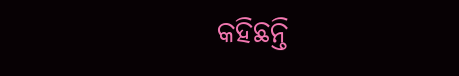କହିଛନ୍ତି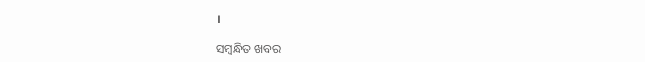।

ସମ୍ବନ୍ଧିତ ଖବର